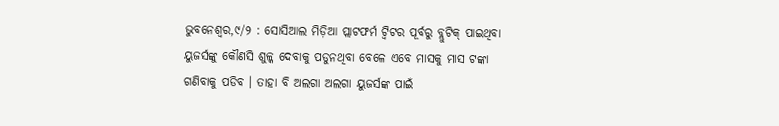ଭୁବନେଶ୍ବର,୯/୨ : ସୋସିଆଲ ମିଡ଼ିଆ ପ୍ଲାଟଫର୍ମ ଟ୍ୱିଟର ପୂର୍ବରୁ ବ୍ଲୁଟିକ୍ ପାଇଥିବା ୟୁଜର୍ସଙ୍କୁ କୌଣସି ଶୁଳ୍କ ଦେବାକୁ ପଡୁନଥିବା ବେଳେ ଏବେ ମାସକୁ ମାସ ଟଙ୍କା ଗଣିବାକୁ ପଡିବ । ତାହା ବି ଅଲଗା ଅଲଗା ୟୁଜର୍ସଙ୍କ ପାଇଁ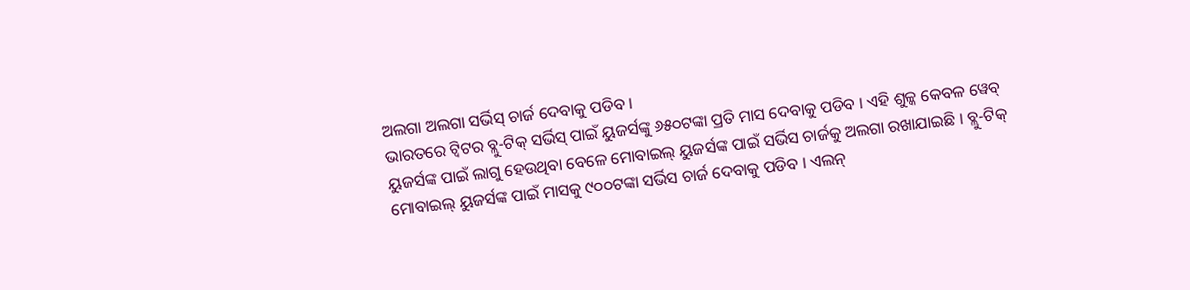ଅଲଗା ଅଲଗା ସର୍ଭିସ୍ ଚାର୍ଜ ଦେବାକୁ ପଡିବ ।
ଭାରତରେ ଟ୍ୱିଟର ବ୍ଲୁ-ଟିକ୍ ସର୍ଭିସ୍ ପାଇଁ ୟୁଜର୍ସଙ୍କୁ ୬୫୦ଟଙ୍କା ପ୍ରତି ମାସ ଦେବାକୁ ପଡିବ । ଏହି ଶୁଳ୍କ କେବଳ ୱେବ୍ ୟୁଜର୍ସଙ୍କ ପାଇଁ ଲାଗୁ ହେଉଥିବା ବେଳେ ମୋବାଇଲ୍ ୟୁଜର୍ସଙ୍କ ପାଇଁ ସର୍ଭିସ ଚାର୍ଜକୁ ଅଲଗା ରଖାଯାଇଛି । ବ୍ଲୁ-ଟିକ୍ ମୋବାଇଲ୍ ୟୁଜର୍ସଙ୍କ ପାଇଁ ମାସକୁ ୯୦୦ଟଙ୍କା ସର୍ଭିସ ଚାର୍ଜ ଦେବାକୁ ପଡିବ । ଏଲନ୍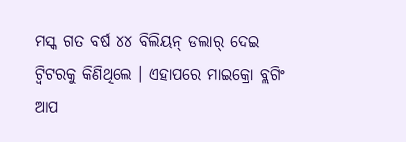ମସ୍କ ଗତ ବର୍ଷ ୪୪ ବିଲିୟନ୍ ଡଲାର୍ ଦେଇ ଟ୍ୱିଟରକୁ କିଣିଥିଲେ । ଏହାପରେ ମାଇକ୍ରୋ ବ୍ଲଗିଂ ଆପ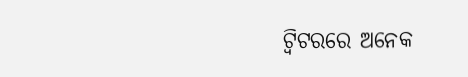ଟ୍ୱିଟରରେ ଅନେକ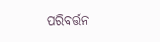ପରିବର୍ତ୍ତନ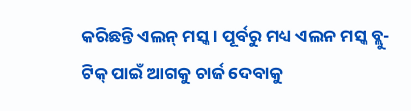କରିଛନ୍ତି ଏଲନ୍ ମସ୍କ । ପୂର୍ବରୁ ମଧ୍ୟ ଏଲନ ମସ୍କ ବ୍ଲୁ-ଟିକ୍ ପାଇଁ ଆଗକୁ ଚାର୍ଜ ଦେବାକୁ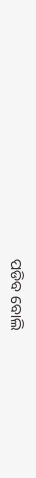ପଡିବ ବୋଲି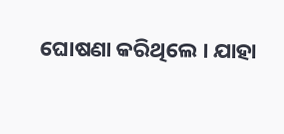ଘୋଷଣା କରିଥିଲେ । ଯାହା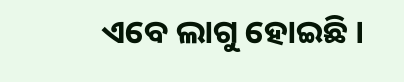ଏବେ ଲାଗୁ ହୋଇଛି ।